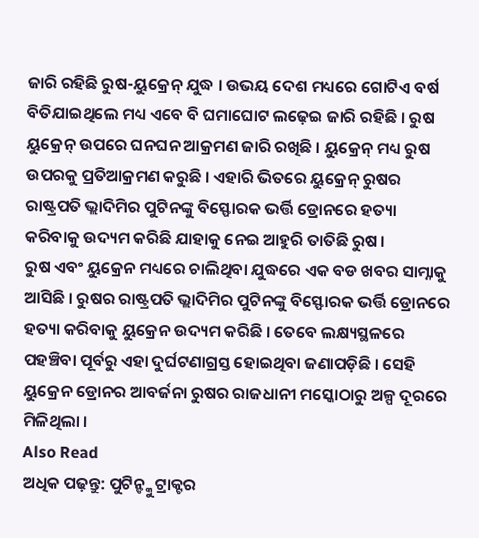ଜାରି ରହିଛି ରୁଷ-ୟୁକ୍ରେନ୍ ଯୁଦ୍ଧ । ଉଭୟ ଦେଶ ମଧ୍ୟରେ ଗୋଟିଏ ବର୍ଷ ବିତିଯାଇଥିଲେ ମଧ୍ୟ ଏବେ ବି ଘମାଘୋଟ ଲଢ଼େଇ ଜାରି ରହିଛି । ରୁଷ ୟୁକ୍ରେନ୍ ଉପରେ ଘନଘନ ଆକ୍ରମଣ ଜାରି ରଖିଛି । ୟୁକ୍ରେନ୍ ମଧ୍ୟ ରୁଷ ଉପରକୁ ପ୍ରତିଆକ୍ରମଣ କରୁଛି । ଏହାରି ଭିତରେ ୟୁକ୍ରେନ୍ ରୁଷର ରାଷ୍ଟ୍ରପତି ଭ୍ଲାଦିମିର ପୁଟିନଙ୍କୁ ବିସ୍ଫୋରକ ଭର୍ତ୍ତି ଡ୍ରୋନରେ ହତ୍ୟା କରିବାକୁ ଉଦ୍ୟମ କରିଛି ଯାହାକୁ ନେଇ ଆହୁରି ତାତିଛି ରୁଷ ।
ରୁଷ ଏବଂ ୟୁକ୍ରେନ ମଧ୍ୟରେ ଚାଲିଥିବା ଯୁଦ୍ଧରେ ଏକ ବଡ ଖବର ସାମ୍ନାକୁ ଆସିଛି । ରୁଷର ରାଷ୍ଟ୍ରପତି ଭ୍ଲାଦିମିର ପୁଟିନଙ୍କୁ ବିସ୍ଫୋରକ ଭର୍ତ୍ତି ଡ୍ରୋନରେ ହତ୍ୟା କରିବାକୁ ୟୁକ୍ରେନ ଉଦ୍ୟମ କରିଛି । ତେବେ ଲକ୍ଷ୍ୟସ୍ଥଳରେ ପହଞ୍ଚିବା ପୂର୍ବରୁ ଏହା ଦୁର୍ଘଟଣାଗ୍ରସ୍ତ ହୋଇଥିବା ଜଣାପଡ଼ିଛି । ସେହି ୟୁକ୍ରେନ ଡ୍ରୋନର ଆବର୍ଜନା ରୁଷର ରାଜଧାନୀ ମସ୍କୋଠାରୁ ଅଳ୍ପ ଦୂରରେ ମିଳିଥିଲା ।
Also Read
ଅଧିକ ପଢ଼ନ୍ତୁ: ପୁଟିନ୍ଙ୍କୁ ଟ୍ରାକ୍ଟର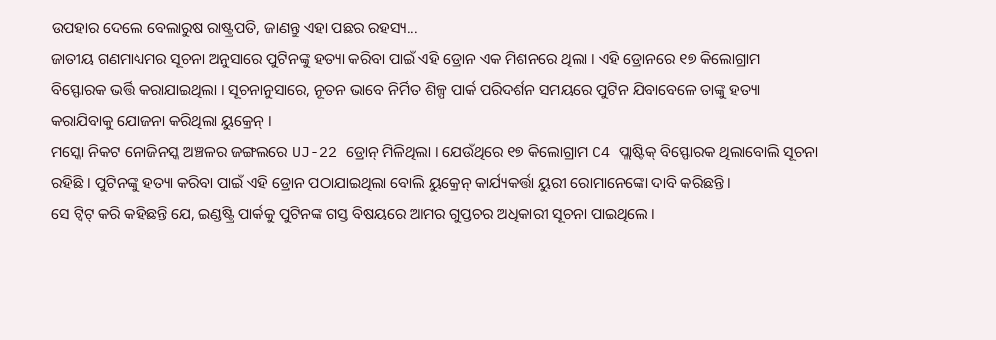ଉପହାର ଦେଲେ ବେଲାରୁଷ ରାଷ୍ଟ୍ରପତି, ଜାଣନ୍ତୁ ଏହା ପଛର ରହସ୍ୟ...
ଜାତୀୟ ଗଣମାଧ୍ୟମର ସୂଚନା ଅନୁସାରେ ପୁଟିନଙ୍କୁ ହତ୍ୟା କରିବା ପାଇଁ ଏହି ଡ୍ରୋନ ଏକ ମିଶନରେ ଥିଲା । ଏହି ଡ୍ରୋନରେ ୧୭ କିଲୋଗ୍ରାମ ବିସ୍ଫୋରକ ଭର୍ତ୍ତି କରାଯାଇଥିଲା । ସୂଚନାନୁସାରେ, ନୂତନ ଭାବେ ନିର୍ମିତ ଶିଳ୍ପ ପାର୍କ ପରିଦର୍ଶନ ସମୟରେ ପୁଟିନ ଯିବାବେଳେ ତାଙ୍କୁ ହତ୍ୟା କରାଯିବାକୁ ଯୋଜନା କରିଥିଲା ୟୁକ୍ରେନ୍ ।
ମସ୍କୋ ନିକଟ ନୋଜିନସ୍କ ଅଞ୍ଚଳର ଜଙ୍ଗଲରେ UJ-22 ଡ୍ରୋନ୍ ମିଳିଥିଲା । ଯେଉଁଥିରେ ୧୭ କିଲୋଗ୍ରାମ C4 ପ୍ଲାଷ୍ଟିକ୍ ବିସ୍ଫୋରକ ଥିଲାବୋଲି ସୂଚନା ରହିଛି । ପୁଟିନଙ୍କୁ ହତ୍ୟା କରିବା ପାଇଁ ଏହି ଡ୍ରୋନ ପଠାଯାଇଥିଲା ବୋଲି ୟୁକ୍ରେନ୍ କାର୍ଯ୍ୟକର୍ତ୍ତା ୟୁରୀ ରୋମାନେଙ୍କୋ ଦାବି କରିଛନ୍ତି ।
ସେ ଟ୍ୱିଟ୍ କରି କହିଛନ୍ତି ଯେ, ଇଣ୍ଡଷ୍ଟ୍ରି ପାର୍କକୁ ପୁଟିନଙ୍କ ଗସ୍ତ ବିଷୟରେ ଆମର ଗୁପ୍ତଚର ଅଧିକାରୀ ସୂଚନା ପାଇଥିଲେ ।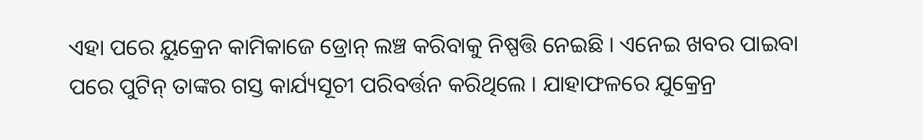ଏହା ପରେ ୟୁକ୍ରେନ କାମିକାଜେ ଡ୍ରୋନ୍ ଲଞ୍ଚ କରିବାକୁ ନିଷ୍ପତ୍ତି ନେଇଛି । ଏନେଇ ଖବର ପାଇବା ପରେ ପୁଟିନ୍ ତାଙ୍କର ଗସ୍ତ କାର୍ଯ୍ୟସୂଚୀ ପରିବର୍ତ୍ତନ କରିଥିଲେ । ଯାହାଫଳରେ ଯୁକ୍ରେନ୍ର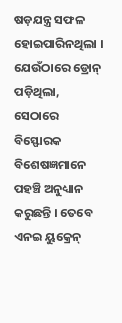ଷଡ଼ଯନ୍ତ୍ର ସଫଳ ହୋଇପାରିନଥିଲା ।
ଯେଉଁଠାରେ ଡ୍ରୋନ୍ ପଡ଼ିଥିଲା, ସେଠାରେ ବିସ୍ଫୋରକ ବିଶେଷଜ୍ଞମାନେ ପହଞ୍ଚି ଅନୁଧ୍ୟାନ କରୁଛନ୍ତି । ତେବେ ଏନଇ ୟୁକ୍ରେନ୍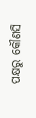ପକ୍ଷରୁ କୌଣସି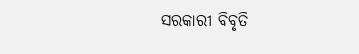ସରକାରୀ ବିବୃତି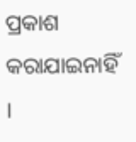ପ୍ରକାଶ କରାଯାଇନାହିଁ ।